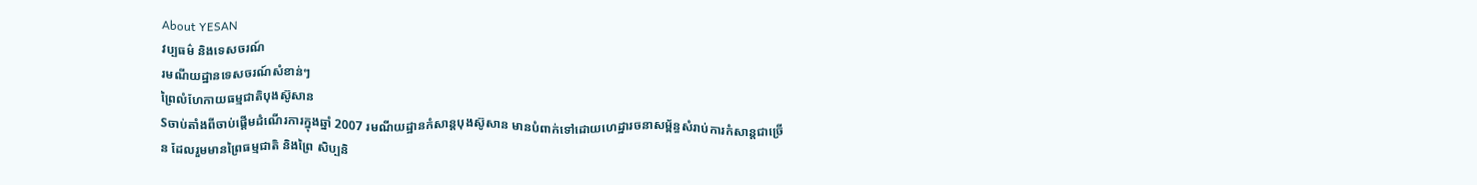About YESAN
វប្បធម៌ និងទេសចរណ៍
រមណីយដ្ឋានទេសចរណ៍សំខាន់ៗ
ព្រៃលំហែកាយធម្មជាតិបុងស៊ូសាន
Sចាប់តាំងពីចាប់ផ្តើមដំណើរការក្នុងឆ្នាំ 2007 រមណីយដ្ឋានកំសាន្តបុងស៊ូសាន មានបំពាក់ទៅដោយហេដ្ឋារចនាសម្ព័ន្ធសំរាប់ការកំសាន្តជាច្រើន ដែលរួមមានព្រៃធម្មជាតិ និងព្រៃ សិប្បនិ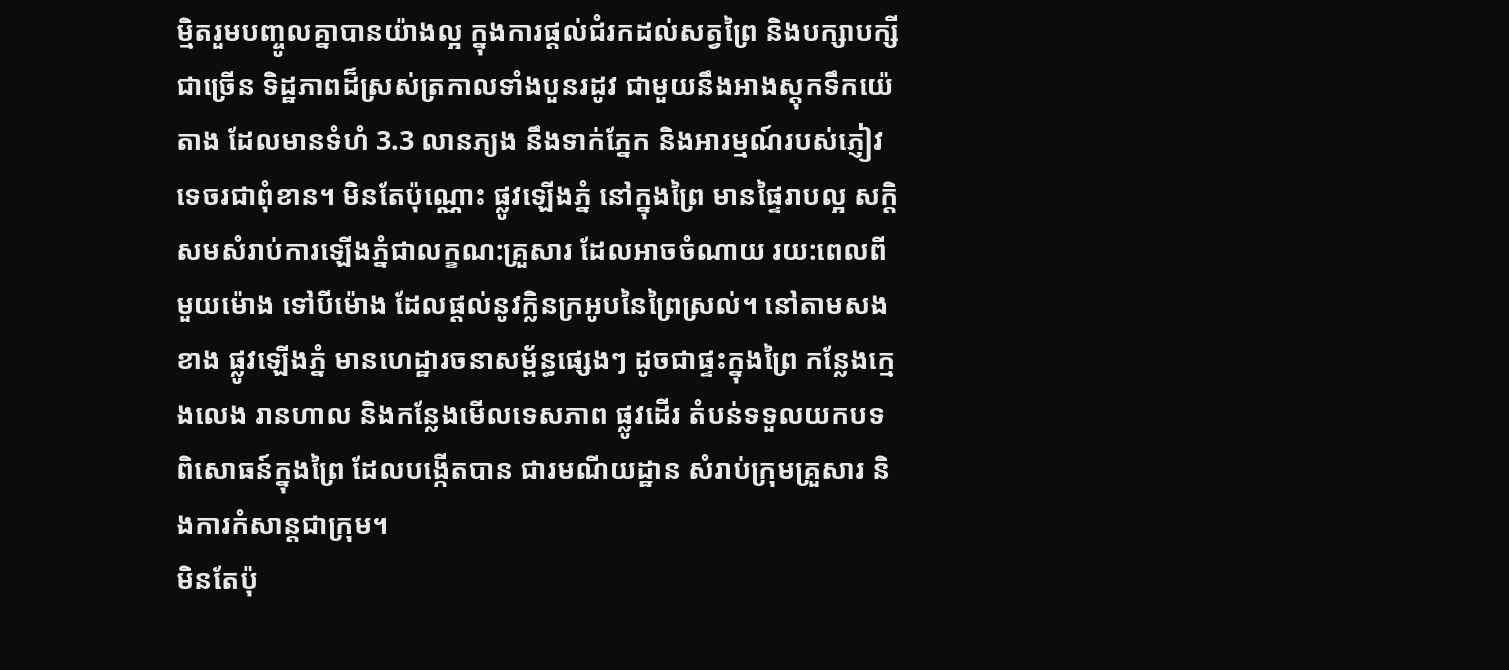ម្មិតរួមបញ្ចូលគ្នាបានយ៉ាងល្អ ក្នុងការផ្តល់ជំរកដល់សត្វព្រៃ និងបក្សាបក្សីជាច្រើន ទិដ្ឋភាពដ៏ស្រស់ត្រកាលទាំងបួនរដូវ ជាមួយនឹងអាងស្តុកទឹកយ៉េតាង ដែលមានទំហំ 3.3 លានភ្យង នឹងទាក់ភ្នែក និងអារម្មណ៍របស់ភ្ញៀវទេចរជាពុំខាន។ មិនតែប៉ុណ្ណោះ ផ្លូវឡើងភ្នំ នៅក្នុងព្រៃ មានផ្ទៃរាបល្អ សក្តិសមសំរាប់ការឡើងភ្នំជាលក្ខណ:គ្រួសារ ដែលអាចចំណាយ រយ:ពេលពីមួយម៉ោង ទៅបីម៉ោង ដែលផ្តល់នូវក្លិនក្រអូបនៃព្រៃស្រល់។ នៅតាមសងខាង ផ្លូវឡើងភ្នំ មានហេដ្ឋារចនាសម្ព័ន្ធផ្សេងៗ ដូចជាផ្ទះក្នុងព្រៃ កន្លែងក្មេងលេង រានហាល និងកន្លែងមើលទេសភាព ផ្លូវដើរ តំបន់ទទួលយកបទពិសោធន៍ក្នុងព្រៃ ដែលបង្កើតបាន ជារមណីយដ្ឋាន សំរាប់ក្រុមគ្រួសារ និងការកំសាន្តជាក្រុម។
មិនតែប៉ុ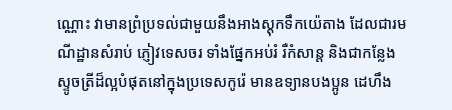ណ្ណោះ វាមានព្រំប្រទល់ជាមួយនឹងអាងស្តុកទឹកយ៉េតាង ដែលជារមណីដ្ឋានសំរាប់ ភ្ញៀវទេសចរ ទាំងផ្នែកអប់រំ រឺកំសាន្ត និងជាកន្លែងស្ទូចត្រីដ៏ល្អបំផុតនៅក្នុងប្រទេសកូរ៉េ មានឧទ្យានបងប្អូន ដេហឹង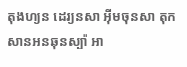តុងហ្យន ដេរ្យនសា អ៊ីមចុនសា តុកសានអនឆុនស្ប៉ា អា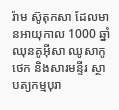រ៉ាម ស៊ូតុកសា ដែលមានអាយុកាល 1000 ឆ្នាំ ឈុនគូអ៊ីសា ឈូសាកូថេក និងសារមន្ទីរ ស្ថាបត្យកម្មបុរា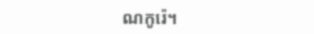ណកូរ៉េ។